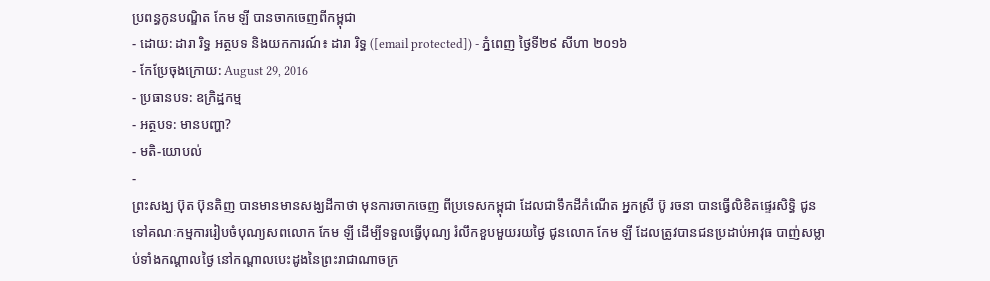ប្រពន្ធកូនបណ្ឌិត កែម ឡី បានចាកចេញពីកម្ពុជា
- ដោយ: ដារា រិទ្ធ អត្ថបទ និងយកការណ៍៖ ដារា រិទ្ធ ([email protected]) - ភ្នំពេញ ថ្ងៃទី២៩ សីហា ២០១៦
- កែប្រែចុងក្រោយ: August 29, 2016
- ប្រធានបទ: ឧក្រិដ្ឋកម្ម
- អត្ថបទ: មានបញ្ហា?
- មតិ-យោបល់
-
ព្រះសង្ឃ ប៊ុត ប៊ុនតិញ បានមានមានសង្ឃដីកាថា មុនការចាកចេញ ពីប្រទេសកម្ពុជា ដែលជាទឹកដីកំណើត អ្នកស្រី ប៊ូ រចនា បានធ្វើលិខិតផ្ទេរសិទ្ធិ ជូនទៅគណៈកម្មការរៀបចំបុណ្យសពលោក កែម ឡី ដើម្បីទទួលធ្វើបុណ្យ រំលឹកខួបមួយរយថ្ងៃ ជូនលោក កែម ឡី ដែលត្រូវបានជនប្រដាប់អាវុធ បាញ់សម្លាប់ទាំងកណ្ដាលថ្ងៃ នៅកណ្ដាលបេះដូងនៃព្រះរាជាណាចក្រ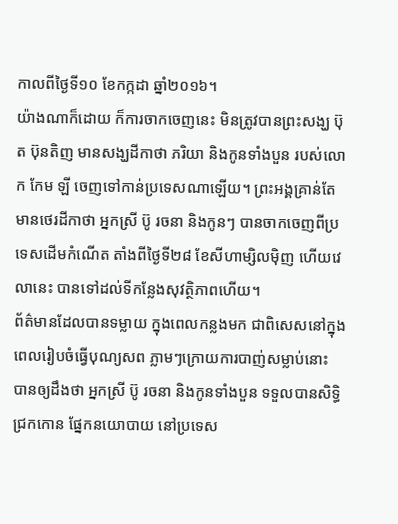កាលពីថ្ងៃទី១០ ខែកក្កដា ឆ្នាំ២០១៦។
យ៉ាងណាក៏ដោយ ក៏ការចាកចេញនេះ មិនត្រូវបានព្រះសង្ឃ ប៊ុត ប៊ុនតិញ មានសង្ឃដីកាថា ភរិយា និងកូនទាំងបួន របស់លោក កែម ឡី ចេញទៅកាន់ប្រទេសណាឡើយ។ ព្រះអង្គគ្រាន់តែមានថេរដីកាថា អ្នកស្រី ប៊ូ រចនា និងកូនៗ បានចាកចេញពីប្រទេសដើមកំណើត តាំងពីថ្ងៃទី២៨ ខែសីហាម្សិលម៉ិញ ហើយវេលានេះ បានទៅដល់ទីកន្លែងសុវត្ថិភាពហើយ។
ព័ត៌មានដែលបានទម្លាយ ក្នុងពេលកន្លងមក ជាពិសេសនៅក្នុងពេលរៀបចំធ្វើបុណ្យសព ភ្លាមៗក្រោយការបាញ់សម្លាប់នោះ បានឲ្យដឹងថា អ្នកស្រី ប៊ូ រចនា និងកូនទាំងបួន ទទួលបានសិទ្ធិជ្រកកោន ផ្នែកនយោបាយ នៅប្រទេស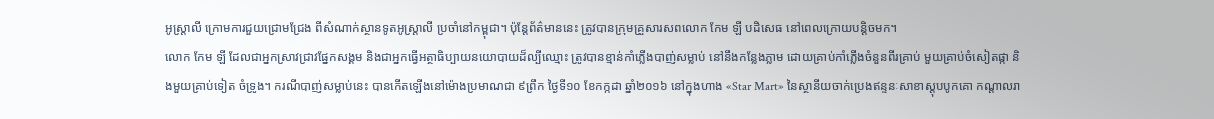អូស្ត្រាលី ក្រោមការជួយជ្រោមជ្រែង ពីសំណាក់ស្ថានទូតអូស្ត្រាលី ប្រចាំនៅកម្ពុជា។ ប៉ុន្តែព័ត៌មាននេះ ត្រូវបានក្រុមគ្រួសារសពលោក កែម ឡី បដិសេធ នៅពេលក្រោយបន្តិចមក។
លោក កែម ឡី ដែលជាអ្នកស្រាវជ្រាវផ្នែកសង្គម និងជាអ្នកធ្វើអត្ថាធិប្បាយនយោបាយដ៏ល្បីឈ្មោះ ត្រូវបានខ្មាន់កាំភ្លើងបាញ់សម្លាប់ នៅនឹងកន្លែងភ្លាម ដោយគ្រាប់កាំភ្លើងចំនួនពីរគ្រាប់ មួយគ្រាប់ចំសៀតផ្កា និងមួយគ្រាប់ទៀត ចំទ្រូង។ ករណីបាញ់សម្លាប់នេះ បានកើតឡើងនៅម៉ោងប្រមាណជា ៩ព្រឹក ថ្ងៃទី១០ ខែកក្កដា ឆ្នាំ២០១៦ នៅក្នុងហាង «Star Mart» នៃស្ថានីយចាក់ប្រេងឥន្ទនៈសាខាស្ដុបបូកគោ កណ្ដាលរា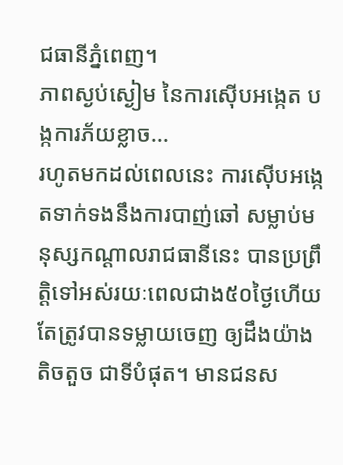ជធានីភ្នំពេញ។
ភាពស្ងប់ស្ងៀម នៃការស៊ើបអង្កេត បង្កការភ័យខ្លាច...
រហូតមកដល់ពេលនេះ ការស៊ើបអង្កេតទាក់ទងនឹងការបាញ់ឆៅ សម្លាប់មនុស្សកណ្ដាលរាជធានីនេះ បានប្រព្រឹត្តិទៅអស់រយៈពេលជាង៥០ថ្ងៃហើយ តែត្រូវបានទម្លាយចេញ ឲ្យដឹងយ៉ាងតិចតួច ជាទីបំផុត។ មានជនស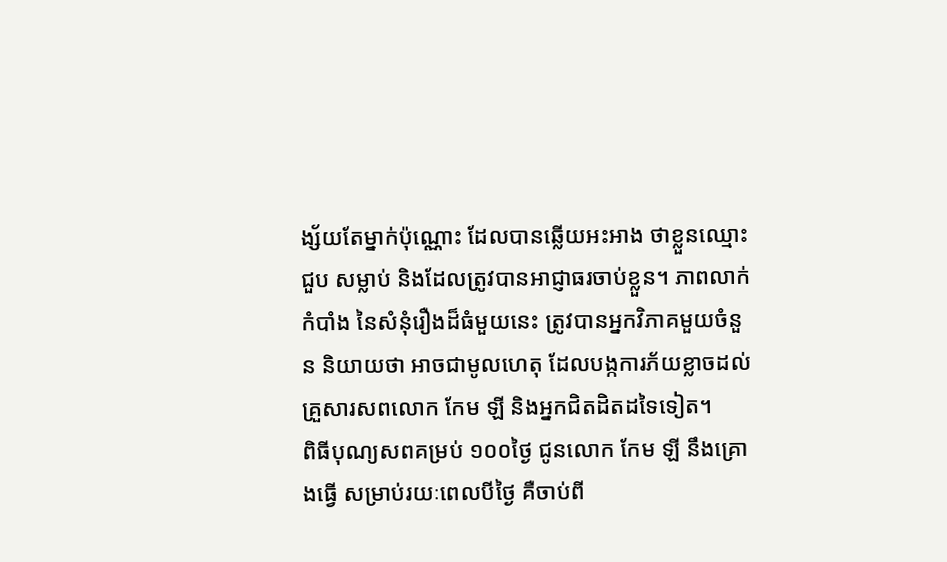ង្ស័យតែម្នាក់ប៉ុណ្ណោះ ដែលបានឆ្លើយអះអាង ថាខ្លួនឈ្មោះ ជួប សម្លាប់ និងដែលត្រូវបានអាជ្ញាធរចាប់ខ្លួន។ ភាពលាក់កំបាំង នៃសំនុំរឿងដ៏ធំមួយនេះ ត្រូវបានអ្នកវិភាគមួយចំនួន និយាយថា អាចជាមូលហេតុ ដែលបង្កការភ័យខ្លាចដល់គ្រួសារសពលោក កែម ឡី និងអ្នកជិតដិតដទៃទៀត។
ពិធីបុណ្យសពគម្រប់ ១០០ថ្ងៃ ជូនលោក កែម ឡី នឹងគ្រោងធ្វើ សម្រាប់រយៈពេលបីថ្ងៃ គឺចាប់ពី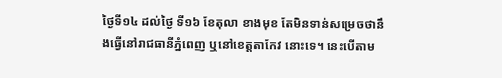ថ្ងៃទី១៤ ដល់ថ្ងៃ ទី១៦ ខែតុលា ខាងមុខ តែមិនទាន់សម្រេចថានឹងធ្វើនៅរាជធានីភ្នំពេញ ឬនៅខេត្តតាកែវ នោះទេ។ នេះបើតាម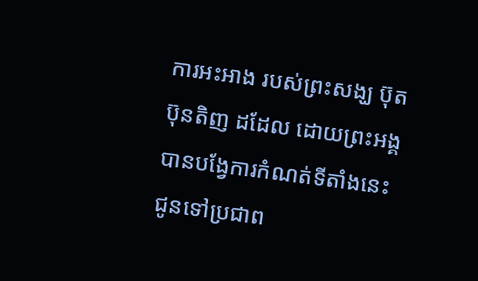ការអះអាង របស់ព្រះសង្ឃ ប៊ុត ប៊ុនតិញ ដដែល ដោយព្រះអង្គ បានបង្វែការកំណត់ទីតាំងនេះ ជូនទៅប្រជាព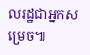លរដ្ឋជាអ្នកសម្រេច៕